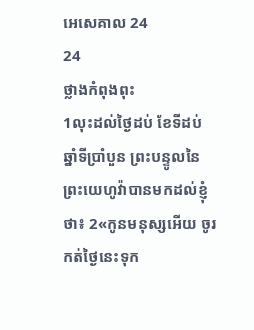អេសេគាល 24
24
ថ្លាងកំពុងពុះ
1លុះដល់ថ្ងៃដប់ ខែទីដប់ ឆ្នាំទីប្រាំបួន ព្រះបន្ទូលនៃព្រះយេហូវ៉ាបានមកដល់ខ្ញុំថា៖ 2«កូនមនុស្សអើយ ចូរកត់ថ្ងៃនេះទុក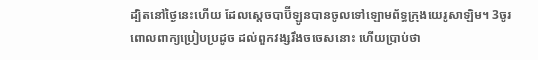ដ្បិតនៅថ្ងៃនេះហើយ ដែលស្តេចបាប៊ីឡូនបានចូលទៅឡោមព័ទ្ធក្រុងយេរូសាឡិម។ 3ចូរពោលពាក្យប្រៀបប្រដូច ដល់ពួកវង្សរឹងចចេសនោះ ហើយប្រាប់ថា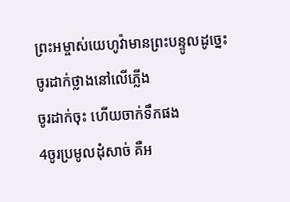ព្រះអម្ចាស់យេហូវ៉ាមានព្រះបន្ទូលដូច្នេះ
ចូរដាក់ថ្លាងនៅលើភ្លើង
ចូរដាក់ចុះ ហើយចាក់ទឹកផង
4ចូរប្រមូលដុំសាច់ គឺអ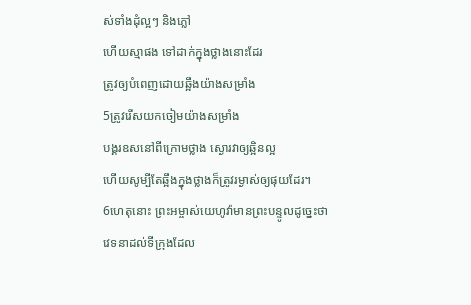ស់ទាំងដុំល្អៗ និងភ្លៅ
ហើយស្មាផង ទៅដាក់ក្នុងថ្លាងនោះដែរ
ត្រូវឲ្យបំពេញដោយឆ្អឹងយ៉ាងសម្រាំង
5ត្រូវរើសយកចៀមយ៉ាងសម្រាំង
បង្គរឧសនៅពីក្រោមថ្លាង ស្ងោរវាឲ្យឆ្អិនល្អ
ហើយសូម្បីតែឆ្អឹងក្នុងថ្លាងក៏ត្រូវរម្ងាស់ឲ្យផុយដែរ។
6ហេតុនោះ ព្រះអម្ចាស់យេហូវ៉ាមានព្រះបន្ទូលដូច្នេះថា
វេទនាដល់ទីក្រុងដែល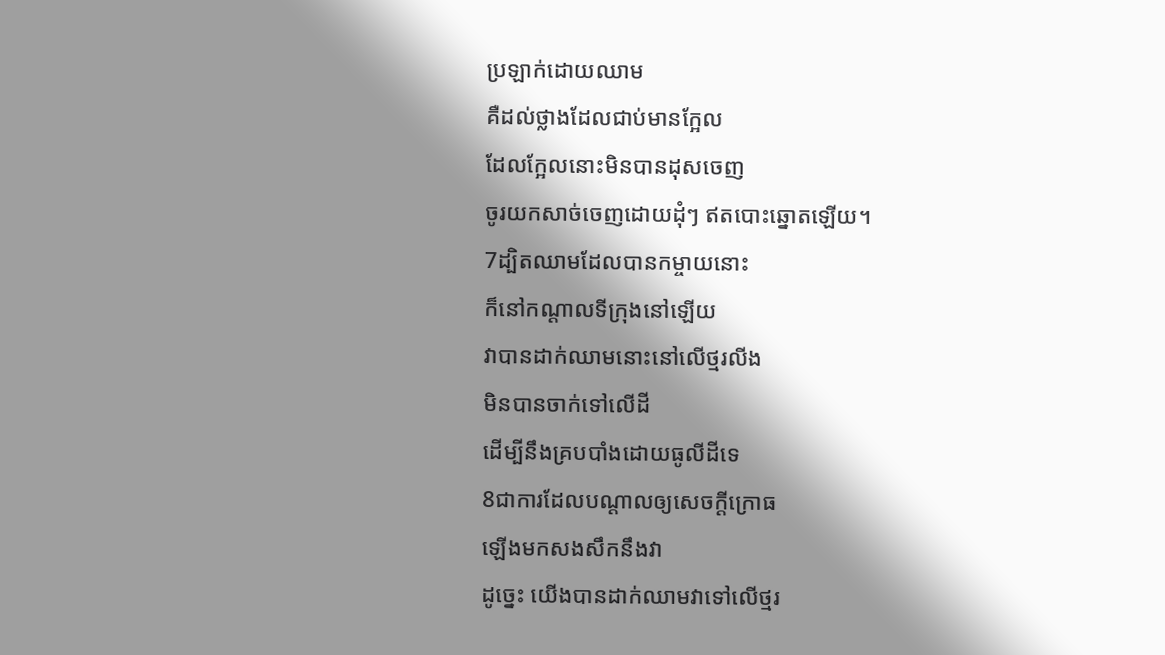ប្រឡាក់ដោយឈាម
គឺដល់ថ្លាងដែលជាប់មានក្អែល
ដែលក្អែលនោះមិនបានដុសចេញ
ចូរយកសាច់ចេញដោយដុំៗ ឥតបោះឆ្នោតឡើយ។
7ដ្បិតឈាមដែលបានកម្ចាយនោះ
ក៏នៅកណ្ដាលទីក្រុងនៅឡើយ
វាបានដាក់ឈាមនោះនៅលើថ្មរលីង
មិនបានចាក់ទៅលើដី
ដើម្បីនឹងគ្របបាំងដោយធូលីដីទេ
8ជាការដែលបណ្ដាលឲ្យសេចក្ដីក្រោធ
ឡើងមកសងសឹកនឹងវា
ដូច្នេះ យើងបានដាក់ឈាមវាទៅលើថ្មរ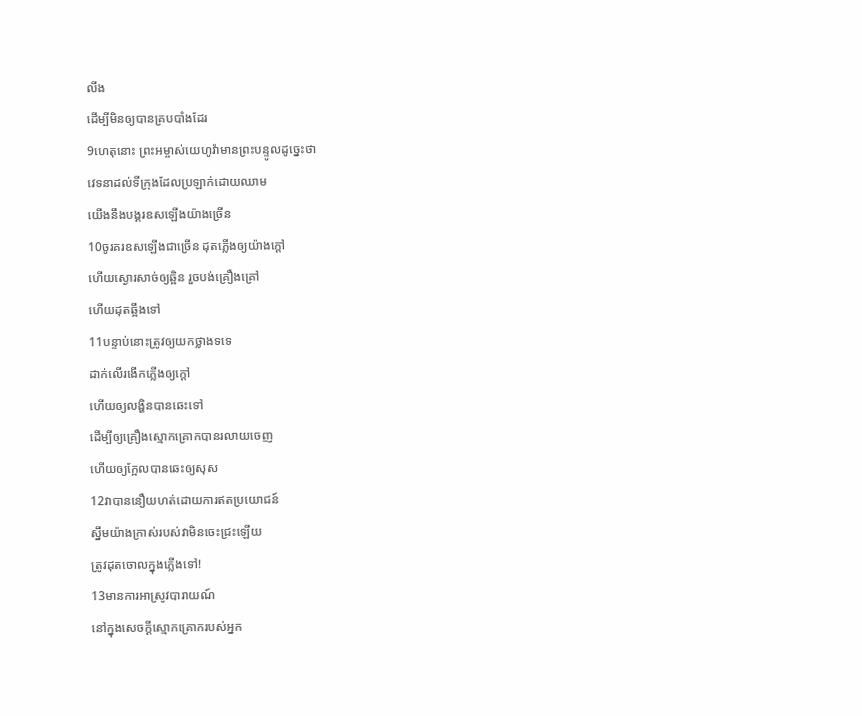លីង
ដើម្បីមិនឲ្យបានគ្របបាំងដែរ
9ហេតុនោះ ព្រះអម្ចាស់យេហូវ៉ាមានព្រះបន្ទូលដូច្នេះថា
វេទនាដល់ទីក្រុងដែលប្រឡាក់ដោយឈាម
យើងនឹងបង្គរឧសឡើងយ៉ាងច្រើន
10ចូរគរឧសឡើងជាច្រើន ដុតភ្លើងឲ្យយ៉ាងក្តៅ
ហើយស្ងោរសាច់ឲ្យឆ្អិន រួចបង់គ្រឿងគ្រៅ
ហើយដុតឆ្អឹងទៅ
11បន្ទាប់នោះត្រូវឲ្យយកថ្លាងទទេ
ដាក់លើរងើកភ្លើងឲ្យក្តៅ
ហើយឲ្យលង្ហិនបានឆេះទៅ
ដើម្បីឲ្យគ្រឿងស្មោកគ្រោកបានរលាយចេញ
ហើយឲ្យក្អែលបានឆេះឲ្យសុស
12វាបាននឿយហត់ដោយការឥតប្រយោជន៍
ស្នឹមយ៉ាងក្រាស់របស់វាមិនចេះជ្រះឡើយ
ត្រូវដុតចោលក្នុងភ្លើងទៅ!
13មានការអាស្រូវបារាយណ៍
នៅក្នុងសេចក្ដីស្មោកគ្រោករបស់អ្នក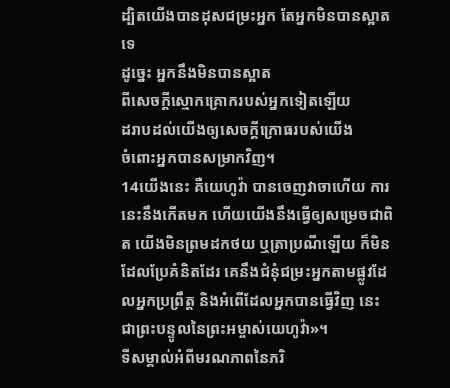ដ្បិតយើងបានដុសជម្រះអ្នក តែអ្នកមិនបានស្អាតទេ
ដូច្នេះ អ្នកនឹងមិនបានស្អាត
ពីសេចក្ដីស្មោកគ្រោករបស់អ្នកទៀតឡើយ
ដរាបដល់យើងឲ្យសេចក្ដីក្រោធរបស់យើង
ចំពោះអ្នកបានសម្រាកវិញ។
14យើងនេះ គឺយេហូវ៉ា បានចេញវាចាហើយ ការនេះនឹងកើតមក ហើយយើងនឹងធ្វើឲ្យសម្រេចជាពិត យើងមិនព្រមដកថយ ឬត្រាប្រណីឡើយ ក៏មិនដែលប្រែគំនិតដែរ គេនឹងជំនុំជម្រះអ្នកតាមផ្លូវដែលអ្នកប្រព្រឹត្ត និងអំពើដែលអ្នកបានធ្វើវិញ នេះជាព្រះបន្ទូលនៃព្រះអម្ចាស់យេហូវ៉ា»។
ទីសម្គាល់អំពីមរណភាពនៃភរិ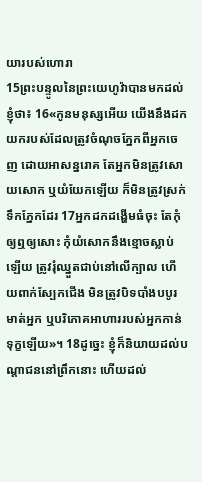យារបស់ហោរា
15ព្រះបន្ទូលនៃព្រះយេហូវ៉ាបានមកដល់ខ្ញុំថា៖ 16«កូនមនុស្សអើយ យើងនឹងដកយករបស់ដែលត្រូវចំណុចភ្នែកពីអ្នកចេញ ដោយអាសន្នរោគ តែអ្នកមិនត្រូវសោយសោក ឬយំយែកឡើយ ក៏មិនត្រូវស្រក់ទឹកភ្នែកដែរ 17អ្នកដកដង្ហើមធំចុះ តែកុំឲ្យឮឲ្យសោះ កុំយំសោកនឹងខ្មោចស្លាប់ឡើយ ត្រូវរុំឈ្នួតជាប់នៅលើក្បាល ហើយពាក់ស្បែកជើង មិនត្រូវបិទបាំងបបូរមាត់អ្នក ឬបរិភោគអាហាររបស់អ្នកកាន់ទុក្ខឡើយ»។ 18ដូច្នេះ ខ្ញុំក៏និយាយដល់បណ្ដាជននៅព្រឹកនោះ ហើយដល់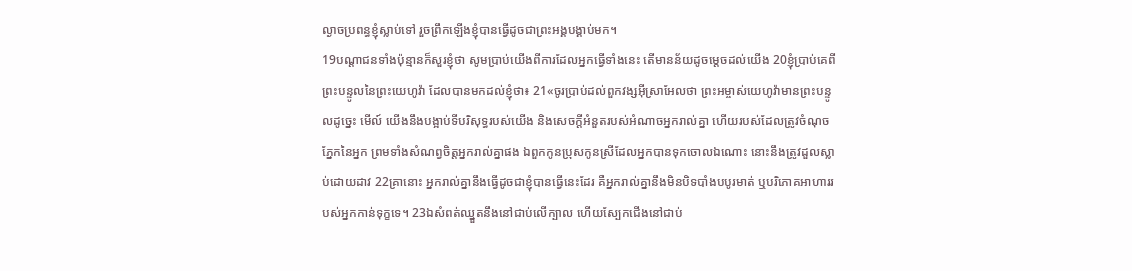ល្ងាចប្រពន្ធខ្ញុំស្លាប់ទៅ រួចព្រឹកឡើងខ្ញុំបានធ្វើដូចជាព្រះអង្គបង្គាប់មក។
19បណ្ដាជនទាំងប៉ុន្មានក៏សួរខ្ញុំថា សូមប្រាប់យើងពីការដែលអ្នកធ្វើទាំងនេះ តើមានន័យដូចម្តេចដល់យើង 20ខ្ញុំប្រាប់គេពីព្រះបន្ទូលនៃព្រះយេហូវ៉ា ដែលបានមកដល់ខ្ញុំថា៖ 21«ចូរប្រាប់ដល់ពួកវង្សអ៊ីស្រាអែលថា ព្រះអម្ចាស់យេហូវ៉ាមានព្រះបន្ទូលដូច្នេះ មើល៍ យើងនឹងបង្អាប់ទីបរិសុទ្ធរបស់យើង និងសេចក្ដីអំនួតរបស់អំណាចអ្នករាល់គ្នា ហើយរបស់ដែលត្រូវចំណុចភ្នែកនៃអ្នក ព្រមទាំងសំណព្វចិត្តអ្នករាល់គ្នាផង ឯពួកកូនប្រុសកូនស្រីដែលអ្នកបានទុកចោលឯណោះ នោះនឹងត្រូវដួលស្លាប់ដោយដាវ 22គ្រានោះ អ្នករាល់គ្នានឹងធ្វើដូចជាខ្ញុំបានធ្វើនេះដែរ គឺអ្នករាល់គ្នានឹងមិនបិទបាំងបបូរមាត់ ឬបរិភោគអាហាររបស់អ្នកកាន់ទុក្ខទេ។ 23ឯសំពត់ឈ្នួតនឹងនៅជាប់លើក្បាល ហើយស្បែកជើងនៅជាប់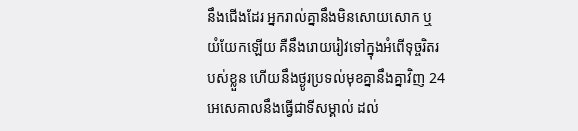នឹងជើងដែរ អ្នករាល់គ្នានឹងមិនសោយសោក ឬយំយែកឡើយ គឺនឹងរោយរៀវទៅក្នុងអំពើទុច្ចរិតរបស់ខ្លួន ហើយនឹងថ្ងូរប្រទល់មុខគ្នានឹងគ្នាវិញ 24អេសេគាលនឹងធ្វើជាទីសម្គាល់ ដល់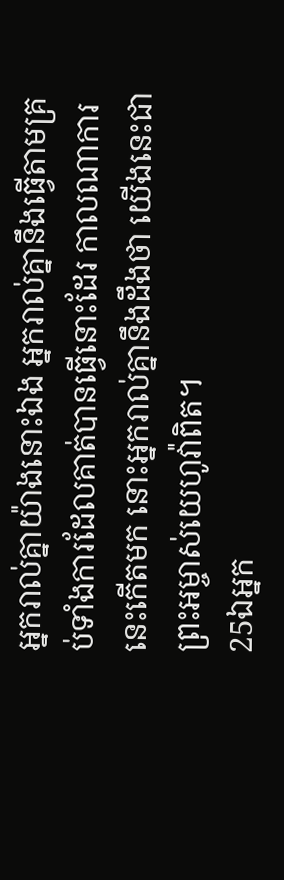អ្នករាល់គ្នាយ៉ាងនោះឯង អ្នករាល់គ្នានឹងធ្វើតាមគ្រប់ទាំងការដែលគាត់បានធ្វើនោះដែរ កាលណាការនេះកើតមក នោះអ្នករាល់គ្នានឹងដឹងថា យើងនេះជាព្រះអម្ចាស់យេហូវ៉ាពិត។
25ឯអ្នក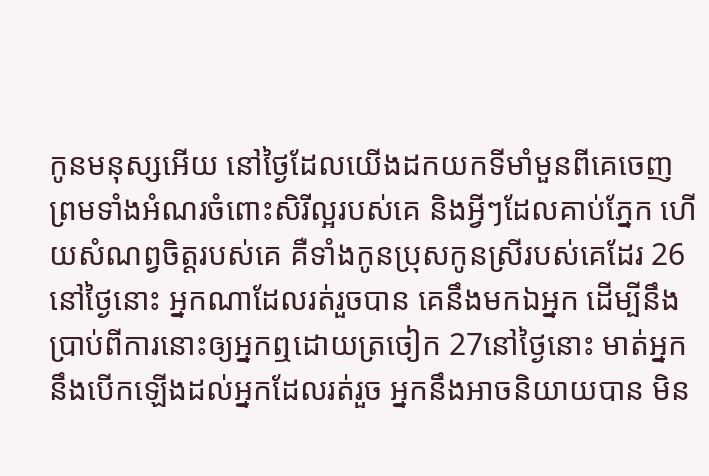កូនមនុស្សអើយ នៅថ្ងៃដែលយើងដកយកទីមាំមួនពីគេចេញ ព្រមទាំងអំណរចំពោះសិរីល្អរបស់គេ និងអ្វីៗដែលគាប់ភ្នែក ហើយសំណព្វចិត្តរបស់គេ គឺទាំងកូនប្រុសកូនស្រីរបស់គេដែរ 26នៅថ្ងៃនោះ អ្នកណាដែលរត់រួចបាន គេនឹងមកឯអ្នក ដើម្បីនឹងប្រាប់ពីការនោះឲ្យអ្នកឮដោយត្រចៀក 27នៅថ្ងៃនោះ មាត់អ្នកនឹងបើកឡើងដល់អ្នកដែលរត់រួច អ្នកនឹងអាចនិយាយបាន មិន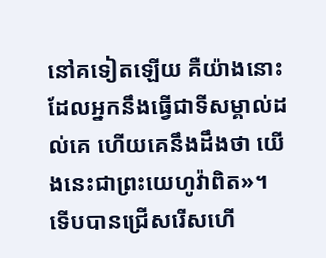នៅគទៀតឡើយ គឺយ៉ាងនោះ ដែលអ្នកនឹងធ្វើជាទីសម្គាល់ដល់គេ ហើយគេនឹងដឹងថា យើងនេះជាព្រះយេហូវ៉ាពិត»។
ទើបបានជ្រើសរើសហើ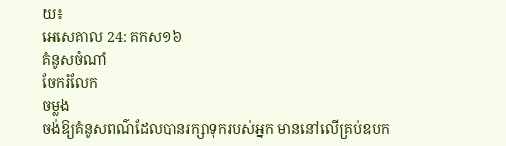យ៖
អេសេគាល 24: គកស១៦
គំនូសចំណាំ
ចែករំលែក
ចម្លង
ចង់ឱ្យគំនូសពណ៌ដែលបានរក្សាទុករបស់អ្នក មាននៅលើគ្រប់ឧបក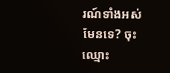រណ៍ទាំងអស់មែនទេ? ចុះឈ្មោះ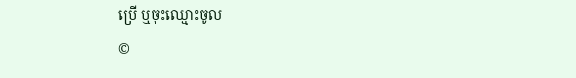ប្រើ ឬចុះឈ្មោះចូល
©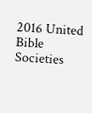2016 United Bible Societies